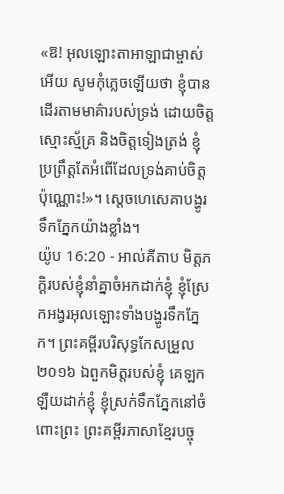«ឱ! អុលឡោះតាអាឡាជាម្ចាស់អើយ សូមកុំភ្លេចឡើយថា ខ្ញុំបានដើរតាមមាគ៌ារបស់ទ្រង់ ដោយចិត្តស្មោះស្ម័គ្រ និងចិត្តទៀងត្រង់ ខ្ញុំប្រព្រឹត្តតែអំពើដែលទ្រង់គាប់ចិត្តប៉ុណ្ណោះ!»។ ស្តេចហេសេគាបង្ហូរទឹកភ្នែកយ៉ាងខ្លាំង។
យ៉ូប 16:20 - អាល់គីតាប មិត្តភក្ដិរបស់ខ្ញុំនាំគ្នាចំអកដាក់ខ្ញុំ ខ្ញុំស្រែកអង្វរអុលឡោះទាំងបង្ហូរទឹកភ្នែក។ ព្រះគម្ពីរបរិសុទ្ធកែសម្រួល ២០១៦ ឯពួកមិត្តរបស់ខ្ញុំ គេឡកឡឺយដាក់ខ្ញុំ ខ្ញុំស្រក់ទឹកភ្នែកនៅចំពោះព្រះ ព្រះគម្ពីរភាសាខ្មែរបច្ចុ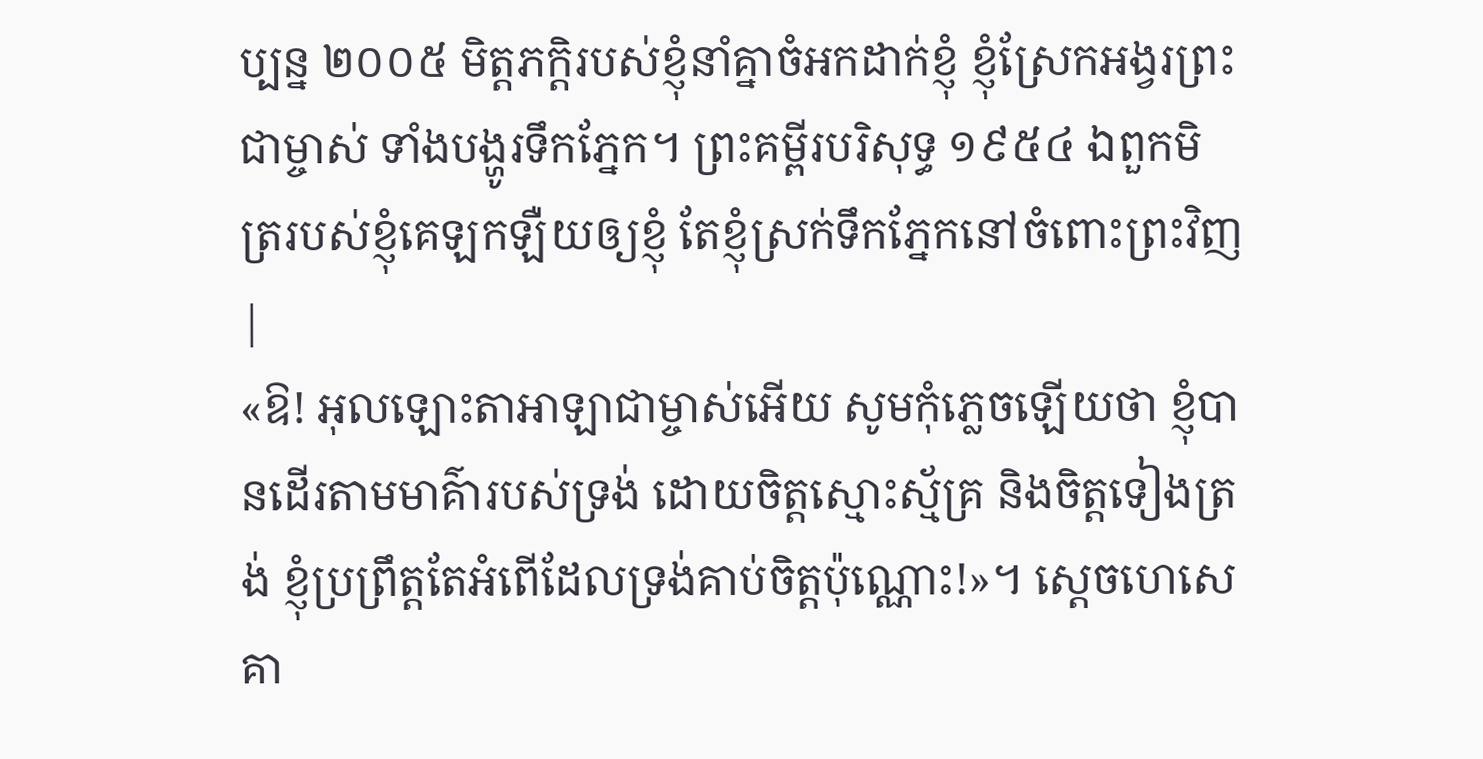ប្បន្ន ២០០៥ មិត្តភក្ដិរបស់ខ្ញុំនាំគ្នាចំអកដាក់ខ្ញុំ ខ្ញុំស្រែកអង្វរព្រះជាម្ចាស់ ទាំងបង្ហូរទឹកភ្នែក។ ព្រះគម្ពីរបរិសុទ្ធ ១៩៥៤ ឯពួកមិត្ររបស់ខ្ញុំគេឡកឡឺយឲ្យខ្ញុំ តែខ្ញុំស្រក់ទឹកភ្នែកនៅចំពោះព្រះវិញ |
«ឱ! អុលឡោះតាអាឡាជាម្ចាស់អើយ សូមកុំភ្លេចឡើយថា ខ្ញុំបានដើរតាមមាគ៌ារបស់ទ្រង់ ដោយចិត្តស្មោះស្ម័គ្រ និងចិត្តទៀងត្រង់ ខ្ញុំប្រព្រឹត្តតែអំពើដែលទ្រង់គាប់ចិត្តប៉ុណ្ណោះ!»។ ស្តេចហេសេគា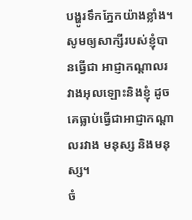បង្ហូរទឹកភ្នែកយ៉ាងខ្លាំង។
សូមឲ្យសាក្សីរបស់ខ្ញុំបានធ្វើជា អាជ្ញាកណ្ដាលរវាងអុលឡោះនិងខ្ញុំ ដូចគេធ្លាប់ធ្វើជាអាជ្ញាកណ្ដាលរវាង មនុស្ស និងមនុស្ស។
ចំ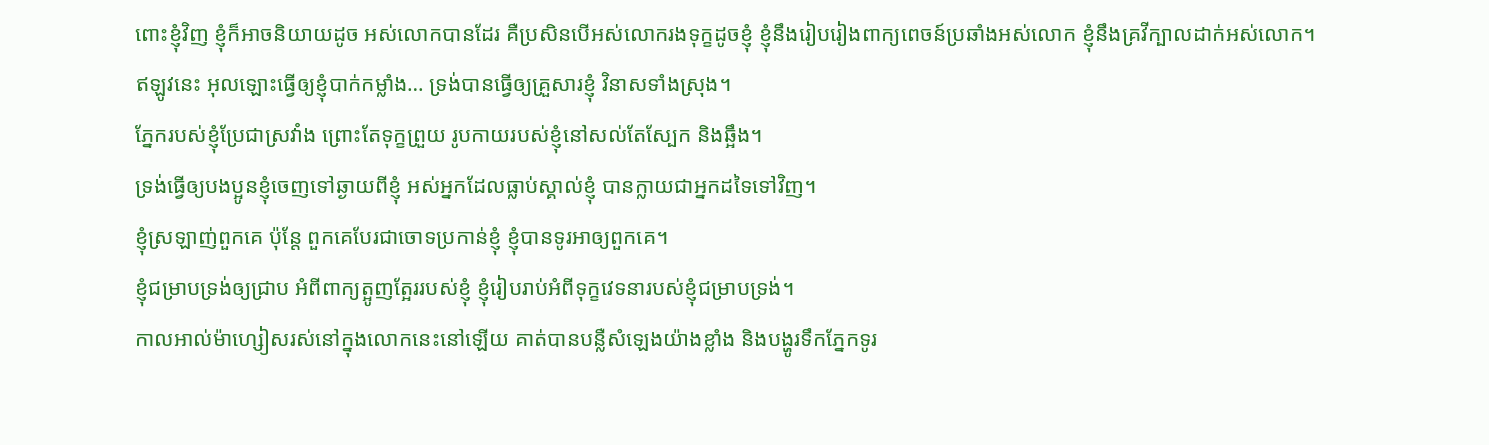ពោះខ្ញុំវិញ ខ្ញុំក៏អាចនិយាយដូច អស់លោកបានដែរ គឺប្រសិនបើអស់លោករងទុក្ខដូចខ្ញុំ ខ្ញុំនឹងរៀបរៀងពាក្យពេចន៍ប្រឆាំងអស់លោក ខ្ញុំនឹងគ្រវីក្បាលដាក់អស់លោក។
ឥឡូវនេះ អុលឡោះធ្វើឲ្យខ្ញុំបាក់កម្លាំង… ទ្រង់បានធ្វើឲ្យគ្រួសារខ្ញុំ វិនាសទាំងស្រុង។
ភ្នែករបស់ខ្ញុំប្រែជាស្រវាំង ព្រោះតែទុក្ខព្រួយ រូបកាយរបស់ខ្ញុំនៅសល់តែស្បែក និងឆ្អឹង។
ទ្រង់ធ្វើឲ្យបងប្អូនខ្ញុំចេញទៅឆ្ងាយពីខ្ញុំ អស់អ្នកដែលធ្លាប់ស្គាល់ខ្ញុំ បានក្លាយជាអ្នកដទៃទៅវិញ។
ខ្ញុំស្រឡាញ់ពួកគេ ប៉ុន្តែ ពួកគេបែរជាចោទប្រកាន់ខ្ញុំ ខ្ញុំបានទូរអាឲ្យពួកគេ។
ខ្ញុំជម្រាបទ្រង់ឲ្យជ្រាប អំពីពាក្យត្អូញត្អែររបស់ខ្ញុំ ខ្ញុំរៀបរាប់អំពីទុក្ខវេទនារបស់ខ្ញុំជម្រាបទ្រង់។
កាលអាល់ម៉ាហ្សៀសរស់នៅក្នុងលោកនេះនៅឡើយ គាត់បានបន្លឺសំឡេងយ៉ាងខ្លាំង និងបង្ហូរទឹកភ្នែកទូរ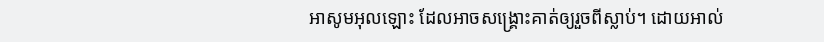អាសូមអុលឡោះ ដែលអាចសង្គ្រោះគាត់ឲ្យរួចពីស្លាប់។ ដោយអាល់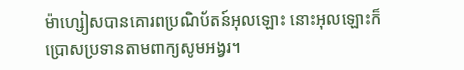ម៉ាហ្សៀសបានគោរពប្រណិប័តន៍អុលឡោះ នោះអុលឡោះក៏ប្រោសប្រទានតាមពាក្យសូមអង្វរ។